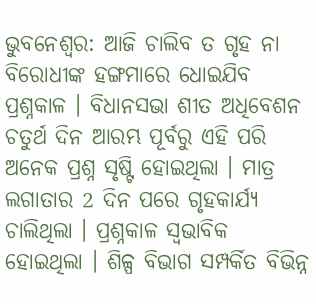ଭୁବନେଶ୍ବର: ଆଜି ଚାଲିବ ତ ଗୃହ ନା ବିରୋଧୀଙ୍କ ହଙ୍ଗମାରେ ଧୋଇଯିବ ପ୍ରଶ୍ନକାଳ । ବିଧାନସଭା ଶୀତ ଅଧିବେଶନ ଚତୁର୍ଥ ଦିନ ଆରମ୍ଭ ପୂର୍ବରୁ ଏହି ପରି ଅନେକ ପ୍ରଶ୍ନ ସୃଷ୍ଟି ହୋଇଥିଲା । ମାତ୍ର ଲଗାତାର 2 ଦିନ ପରେ ଗୃହକାର୍ଯ୍ୟ ଚାଲିଥିଲା । ପ୍ରଶ୍ନକାଳ ସ୍ବଭାବିକ ହୋଇଥିଲା । ଶିଳ୍ପ ବିଭାଗ ସମ୍ପର୍କିତ ବିଭିନ୍ନ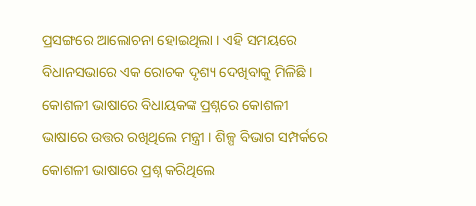ପ୍ରସଙ୍ଗରେ ଆଲୋଚନା ହୋଇଥିଲା । ଏହି ସମୟରେ ବିଧାନସଭାରେ ଏକ ରୋଚକ ଦୃଶ୍ୟ ଦେଖିବାକୁ ମିଳିଛି । କୋଶଳୀ ଭାଷାରେ ବିଧାୟକଙ୍କ ପ୍ରଶ୍ନରେ କୋଶଳୀ ଭାଷାରେ ଉତ୍ତର ରଖିଥିଲେ ମନ୍ତ୍ରୀ । ଶିଳ୍ପ ବିଭାଗ ସମ୍ପର୍କରେ କୋଶଳୀ ଭାଷାରେ ପ୍ରଶ୍ନ କରିଥିଲେ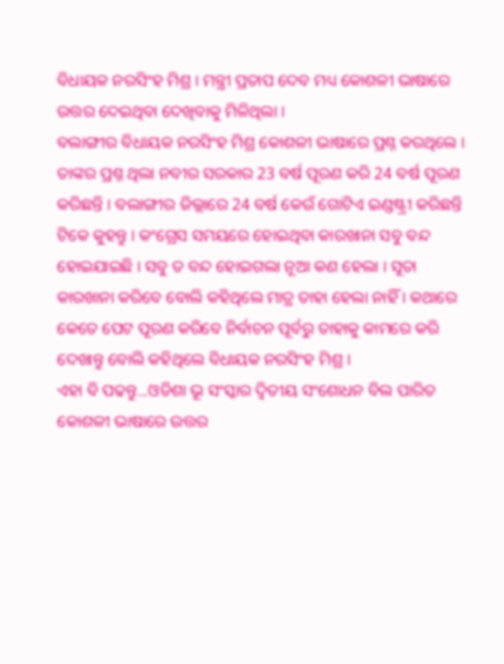ବିଧାୟକ ନରସିଂହ ମିଶ୍ର । ମନ୍ତ୍ରୀ ପ୍ରତାପ ଦେବ ମଧ୍ୟ କୋଶଳୀ ଭାଷାରେ ଉତ୍ତର ଦେଇଥିବା ଦେଖିବାକୁ ମିଳିଥିଲା ।
ବଲାଙ୍ଗୀର ବିଧାୟକ ନରସିଂହ ମିଶ୍ର କୋଶଳୀ ଭାଷାରେ ପ୍ରଶ୍ନ କରଥିଲେ । ତାଙ୍କର ପ୍ରଶ୍ନ ଥିଲା ନବୀର ସରକାର 23 ବର୍ଷ ପୂରଣ କରି 24 ବର୍ଷ ପୂରଣ କରିଛନ୍ତି । ବଲାଙ୍ଗୀର ଜିଲ୍ଲାରେ 24 ବର୍ଷ କେଉଁ ଗୋଟିଏ ଇଣ୍ଡଷ୍ଟ୍ରୀ କରିଛନ୍ତି ଟିକେ କୁହନ୍ତୁ । କଂଗ୍ରେସ ସମୟରେ ହୋଇଥିବା କାରଖାନା ସବୁ ବନ୍ଦ ହୋଇଯାଇଛି । ସବୁ ତ ବନ୍ଦ ହୋଇଗଲା ନୂଆ କଣ ହେଲା । ସୂତା କାରଖାନା କରିବେ ବୋଲି କହିଥିଲେ ମାତ୍ର ତାହା ହେଲା ନାହିଁ । କଥାରେ କେତେ ପେଟ ପୂରଣ କରିବେ ନିର୍ବାଚନ ପୂର୍ବରୁ ତାହାକୁ କାମରେ କରି ଦେଖାନ୍ତୁ ବୋଲି କହିଥିଲେ ବିଧାୟକ ନରସିଂହ ମିଶ୍ର ।
ଏହା ବି ପଢନ୍ତୁ...ଓଡିଶା ଭୂ ସଂସ୍କାର ଦ୍ବିତୀୟ ସଂଶୋଧନ ବିଲ ପାରିତ
କୋଶଳୀ ଭାଷାରେ ଉତ୍ତର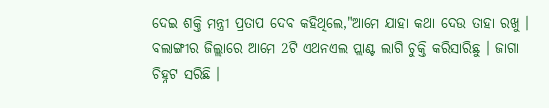ଦେଇ ଶକ୍ତି ମନ୍ତ୍ରୀ ପ୍ରତାପ ଦେବ କହିଥିଲେ,"ଆମେ ଯାହା କଥା ଦେଉ ତାହା ରଖୁ । ବଲାଙ୍ଗୀର ଜିଲ୍ଲାରେ ଆମେ 2ଟି ଏଥନଏଲ ପ୍ଲାଣ୍ଟ ଲାଗି ଚୁକ୍ତି କରିସାରିଛୁ । ଜାଗା ଚିହ୍ନଟ ସରିଛି ।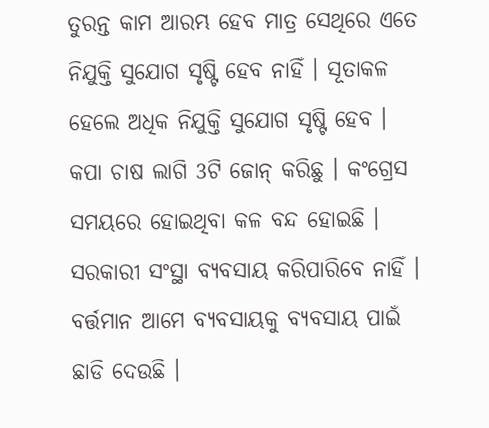ତୁରନ୍ତ କାମ ଆରମ୍ଭ ହେବ ମାତ୍ର ସେଥିରେ ଏତେ ନିଯୁକ୍ତି ସୁଯୋଗ ସୃଷ୍ଟି ହେବ ନାହିଁ । ସୂତାକଳ ହେଲେ ଅଧିକ ନିଯୁକ୍ତି ସୁଯୋଗ ସୃଷ୍ଟି ହେବ । କପା ଚାଷ ଲାଗି 3ଟି ଜୋନ୍ କରିଛୁ । କଂଗ୍ରେସ ସମୟରେ ହୋଇଥିବା କଳ ବନ୍ଦ ହୋଇଛି । ସରକାରୀ ସଂସ୍ଥା ବ୍ୟବସାୟ କରିପାରିବେ ନାହିଁ । ବର୍ତ୍ତମାନ ଆମେ ବ୍ୟବସାୟକୁ ବ୍ୟବସାୟ ପାଇଁ ଛାଡି ଦେଉଛି ।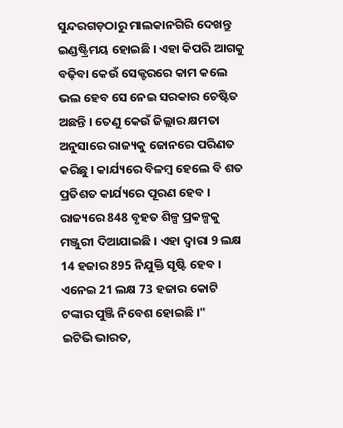ସୁନ୍ଦରଗଡ଼ଠାରୁ ମାଲକାନଗିରି ଦେଖନ୍ତୁ ଇଣ୍ଡଷ୍ଟ୍ରିମୟ ହୋଇଛି । ଏହା କିପରି ଆଗକୁ ବଢ଼ିବା କେଉଁ ସେକ୍ଟରରେ କାମ କଲେ ଭଲ ହେବ ସେ ନେଇ ସରକାର ଚେଷ୍ଟିତ ଅଛନ୍ତି । ତେଣୁ କେଉଁ ଜିଲ୍ଲାର କ୍ଷମତା ଅନୁସାରେ ରାଜ୍ୟକୁ ଜୋନରେ ପରିଣତ କରିଛୁ । କାର୍ଯ୍ୟରେ ବିଳମ୍ବ ହେଲେ ବି ଶତ ପ୍ରତିଶତ କାର୍ଯ୍ୟରେ ପୂରଣ ହେବ । ରାଜ୍ୟରେ 848 ବୃହତ ଶିଳ୍ପ ପ୍ରକଳ୍ପକୁ ମଞ୍ଜୁରୀ ଦିଆଯାଇଛି । ଏହା ଦ୍ବାରା 9 ଲକ୍ଷ 14 ହଜାର 895 ନିଯୁକ୍ତି ସୃଷ୍ଟି ହେବ । ଏନେଇ 21 ଲକ୍ଷ 73 ହଜାର କୋଟି ଟଙ୍କାର ପୁଞ୍ଜି ନିବେଶ ହୋଇଛି ।"
ଇଟିଭି ଭାରତ,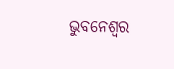ଭୁବନେଶ୍ବର